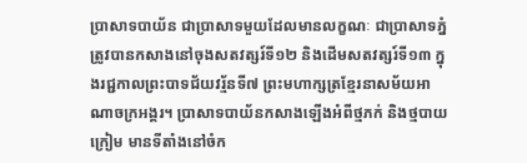ប្រាសាទបាយ័ន ជាប្រាសាទមួយដែលមានលក្ខណៈ ជាប្រាសាទភ្នំ ត្រូវបានកសាងនៅចុងសតវត្សរ៍ទី១២ និងដើមសតវត្សរ៍ទី១៣ ក្នុងរជ្ជកាលព្រះបាទជ័យវរ្ម័នទី៧ ព្រះមហាក្សត្រខ្មែរនាសម័យអាណាចក្រអង្គរ។ ប្រាសាទបាយ័នកសាងឡើងអំពីថ្មភក់ និងថ្មបាយក្រៀម មានទីតាំងនៅចំក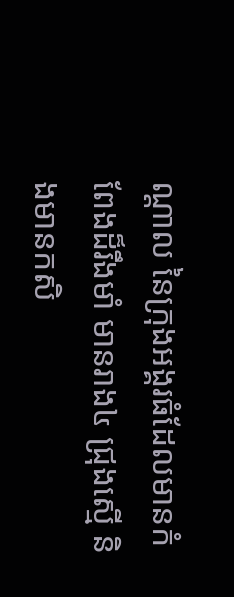ណ្តាល នៃក្រុងអង្គរធំដែលមានកំពែងដ៏រឹងមាំ មានរាង៤ ជ្រុងស្មើ និងមានកសិ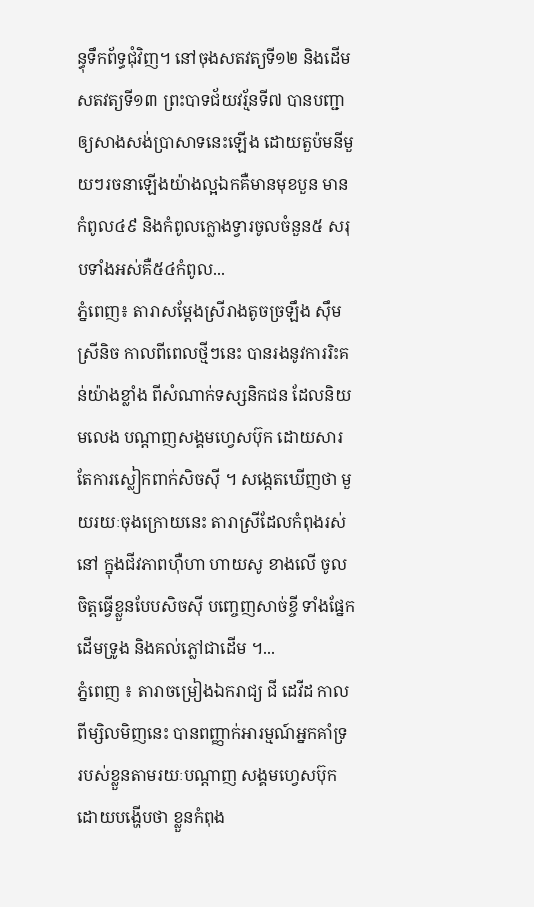ន្ធុទឹកព័ទ្ធជុំវិញ។ នៅចុងសតវត្យទី១២ និងដើមសតវត្យទី១៣ ព្រះបាទជ័យវរ្ម័នទី៧ បានបញ្ជាឲ្យសាងសង់ប្រាសាទនេះឡើង ដោយតួប៉មនីមួយៗរចនាឡើងយ៉ាងល្អឯកគឺមានមុខបួន មានកំពូល៤៩ និងកំពូលក្លោងទ្វារចូលចំនួន៥ សរុបទាំងអស់គឺ៥៤កំពូល...
ភ្នំពេញ៖ តារាសម្ដែងស្រីរាងតូចច្រឡឹង ស៊ឹម ស្រីនិច កាលពីពេលថ្មីៗនេះ បានរងនូវការរិះគន់យ៉ាងខ្លាំង ពីសំណាក់ទស្សនិកជន ដែលនិយមលេង បណ្ដាញសង្គមហ្វេសប៊ុក ដោយសារតែការស្លៀកពាក់សិចស៊ី ។ សង្កេតឃើញថា មួយរយៈចុងក្រោយនេះ តារាស្រីដែលកំពុងរស់នៅ ក្នុងជីវភាពហ៊ឺហា ហាយសូ ខាងលើ ចូលចិត្តធ្វើខ្លួនបែបសិចស៊ី បញ្ចេញសាច់ខ្ចី ទាំងផ្នែកដើមទ្រូង និងគល់ភ្លៅជាដើម ។...
ភ្នំពេញ ៖ តារាចម្រៀងឯករាជ្យ ជី ដេវីដ កាលពីម្សិលមិញនេះ បានពញ្ញាក់អារម្មណ៍អ្នកគាំទ្រ របស់ខ្លួនតាមរយៈបណ្ដាញ សង្គមហ្វេសប៊ុក ដោយបង្ហើបថា ខ្លួនកំពុង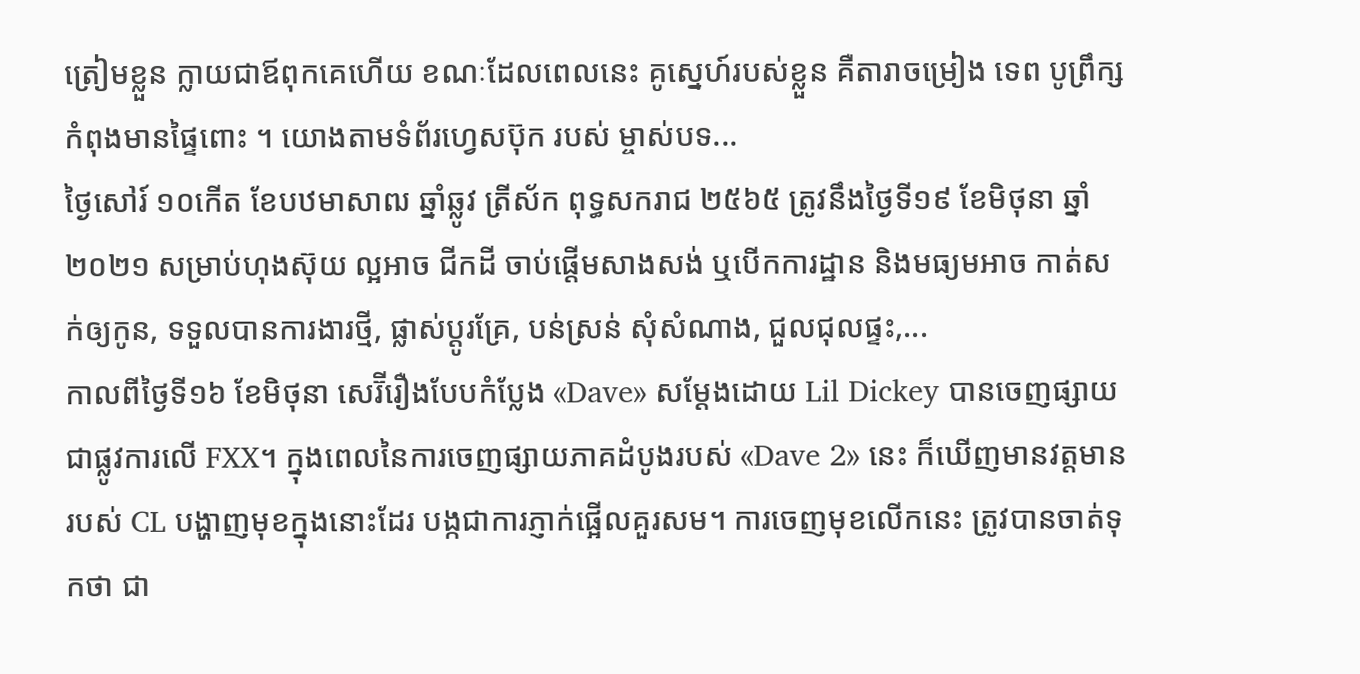ត្រៀមខ្លួន ក្លាយជាឪពុកគេហើយ ខណៈដែលពេលនេះ គូស្នេហ៍របស់ខ្លួន គឺតារាចម្រៀង ទេព បូព្រឹក្ស កំពុងមានផ្ទៃពោះ ។ យោងតាមទំព័រហ្វេសប៊ុក របស់ ម្ចាស់បទ...
ថ្ងៃសៅរ៍ ១០កើត ខែបឋមាសាឍ ឆ្នាំឆ្លូវ ត្រីស័ក ពុទ្ធសករាជ ២៥៦៥ ត្រូវនឹងថ្ងៃទី១៩ ខែមិថុនា ឆ្នាំ២០២១ សម្រាប់ហុងស៊ុយ ល្អអាច ជីកដី ចាប់ផ្តើមសាងសង់ ឬបើកការដ្ឋាន និងមធ្យមអាច កាត់សក់ឲ្យកូន, ទទួលបានការងារថ្មី, ផ្លាស់ប្តូរគ្រែ, បន់ស្រន់ សុំសំណាង, ជួលជុលផ្ទះ,...
កាលពីថ្ងៃទី១៦ ខែមិថុនា សេរ៊ីរឿងបែបកំប្លែង «Dave» សម្ដែងដោយ Lil Dickey បានចេញផ្សាយ ជាផ្លូវការលើ FXX។ ក្នុងពេលនៃការចេញផ្សាយភាគដំបូងរបស់ «Dave 2» នេះ ក៏ឃើញមានវត្តមានរបស់ CL បង្ហាញមុខក្នុងនោះដែរ បង្កជាការភ្ញាក់ផ្អើលគួរសម។ ការចេញមុខលើកនេះ ត្រូវបានចាត់ទុកថា ជា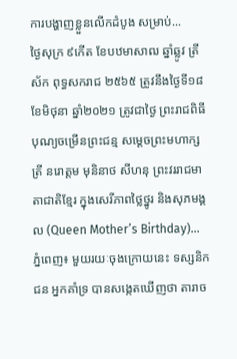ការបង្ហាញខ្លួនលើកដំបូង សម្រាប់...
ថ្ងៃសុក្រ ៩កើត ខែបឋមាសាឍ ឆ្នាំឆ្លូវ ត្រីស័ក ពុទ្ធសករាជ ២៥៦៥ ត្រូវនឹងថ្ងៃទី១៨ ខែមិថុនា ឆ្នាំ២០២១ ត្រូវជាថ្ងៃ ព្រះរាជពិធីបុណ្យចម្រើនព្រះជន្ម សម្តេចព្រះមហាក្សត្រី នរោត្តម មុនិនាថ សីហនុ ព្រះវររាជមាតាជាតិខ្មែរ ក្នុងសេរីភាពថ្លៃថ្នូរ និងសុភមង្គល (Queen Mother’s Birthday)...
ភ្នំពេញ៖ មួយរយៈចុងក្រោយនេះ ទស្សនិកជន អ្នកគាំទ្រ បានសង្កេតឃើញថា តារាច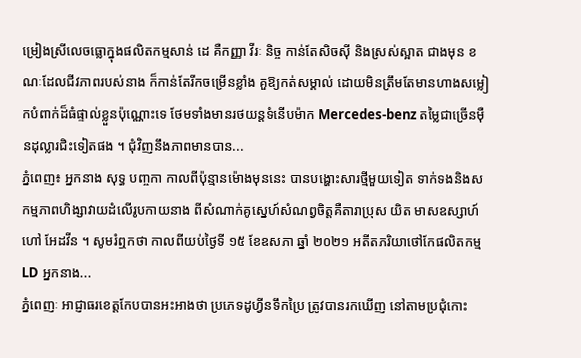ម្រៀងស្រីលេចធ្លោក្នុងផលិតកម្មសាន់ ដេ គឺកញ្ញា វីរៈ និច្ច កាន់តែសិចស៊ី និងស្រស់ស្អាត ជាងមុន ខណៈដែលជីវភាពរបស់នាង ក៏កាន់តែរីកចម្រើនខ្លាំង គួឱ្យកត់សម្គាល់ ដោយមិនត្រឹមតែមានហាងសម្លៀកបំពាក់ដ៏ធំផ្ទាល់ខ្លួនប៉ុណ្ណោះទេ ថែមទាំងមានរថយន្តទំនើបម៉ាក Mercedes-benz តម្លៃជាច្រើនម៉ឺនដុល្លារជិះទៀតផង ។ ជុំវិញនឹងភាពមានបាន...
ភ្នំពេញ៖ អ្នកនាង សុទ្ធ បញ្ចកា កាលពីប៉ុន្មានម៉ោងមុននេះ បានបង្ហោះសារថ្មីមួយទៀត ទាក់ទងនិងសកម្មភាពហិង្សាវាយដំលើរូបកាយនាង ពីសំណាក់គូស្នេហ៍សំណព្វចិត្តគឺតារាប្រុស យិត មាសឧស្សាហ៍ ហៅ អែដវីន ។ សូមរំឮកថា កាលពីយប់ថ្ងៃទី ១៥ ខែឧសភា ឆ្នាំ ២០២១ អតីតភរិយាថៅកែផលិតកម្ម LD អ្នកនាង...
ភ្នំពេញៈ អាជ្ញាធរខេត្តកែបបានអះអាងថា ប្រភេទដូហ្វីនទឹកប្រៃ ត្រូវបានរកឃើញ នៅតាមប្រជុំកោះ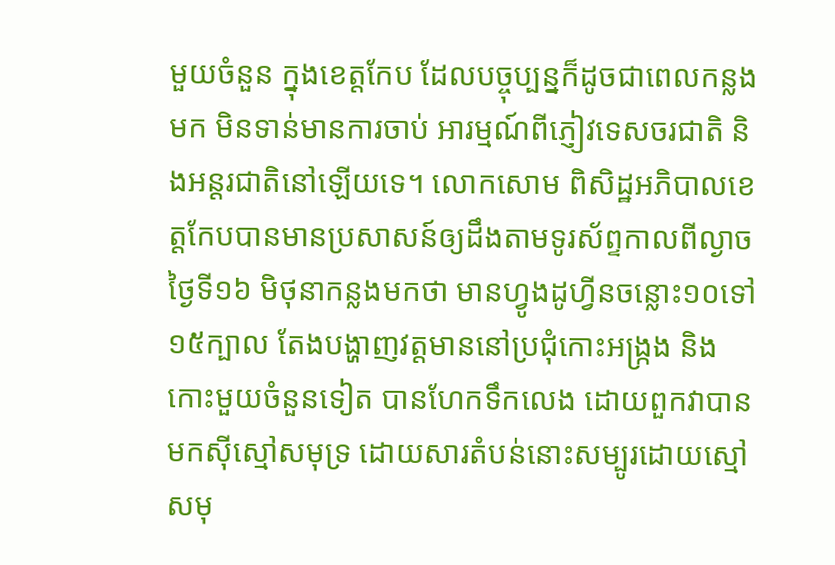មួយចំនួន ក្នុងខេត្តកែប ដែលបច្ចុប្បន្នក៏ដូចជាពេលកន្លងមក មិនទាន់មានការចាប់ អារម្មណ៍ពីភ្ញៀវទេសចរជាតិ និងអន្តរជាតិនៅឡើយទេ។ លោកសោម ពិសិដ្ឋអភិបាលខេត្តកែបបានមានប្រសាសន៍ឲ្យដឹងតាមទូរស័ព្ទកាលពីល្ងាចថ្ងៃទី១៦ មិថុនាកន្លងមកថា មានហ្វូងដូហ្វីនចន្លោះ១០ទៅ១៥ក្បាល តែងបង្ហាញវត្តមាននៅប្រជុំកោះអង្រ្កង និងកោះមួយចំនួនទៀត បានហែកទឹកលេង ដោយពួកវាបានមកស៊ីស្មៅសមុទ្រ ដោយសារតំបន់នោះសម្បូរដោយស្មៅសមុ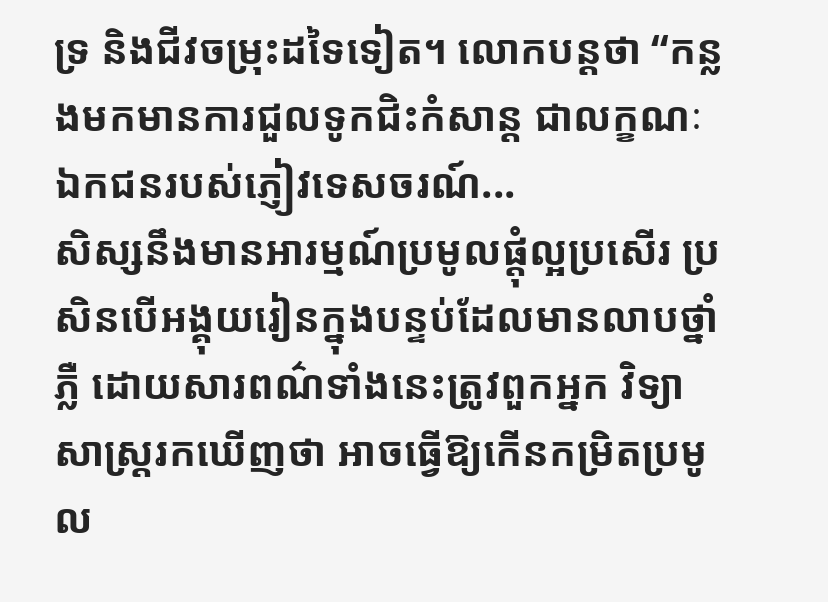ទ្រ និងជីវចម្រុះដទៃទៀត។ លោកបន្តថា “កន្លងមកមានការជួលទូកជិះកំសាន្ត ជាលក្ខណៈឯកជនរបស់ភ្ញៀវទេសចរណ៍...
សិស្សនឹងមានអារម្មណ៍ប្រមូលផ្តុំល្អប្រសើរ ប្រសិនបើអង្គុយរៀនក្នុងបន្ទប់ដែលមានលាបថ្នាំភ្លឺ ដោយសារពណ៌ទាំងនេះត្រូវពួកអ្នក វិទ្យាសាស្ត្ររកឃើញថា អាចធ្វើឱ្យកើនកម្រិតប្រមូល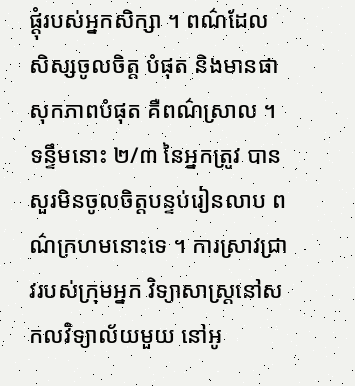ផ្តុំរបស់អ្នកសិក្សា ។ ពណ៌ដែលសិស្សចូលចិត្ត បំផុត និងមានផាសុកភាពបំផុត គឺពណ៌ស្រាល ។ ទន្ទឹមនោះ ២/៣ នៃអ្នកត្រូវ បានសួរមិនចូលចិត្តបន្ទប់រៀនលាប ពណ៌ក្រហមនោះទេ ។ ការស្រាវជ្រាវរបស់ក្រុមអ្នក វិទ្យាសាស្ត្រនៅសកលវិទ្យាល័យមួយ នៅអូ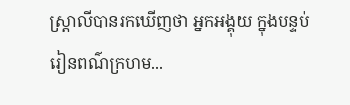ស្ត្រាលីបានរកឃើញថា អ្នកអង្គុយ ក្នុងបន្ទប់រៀនពណ៌ក្រហម...